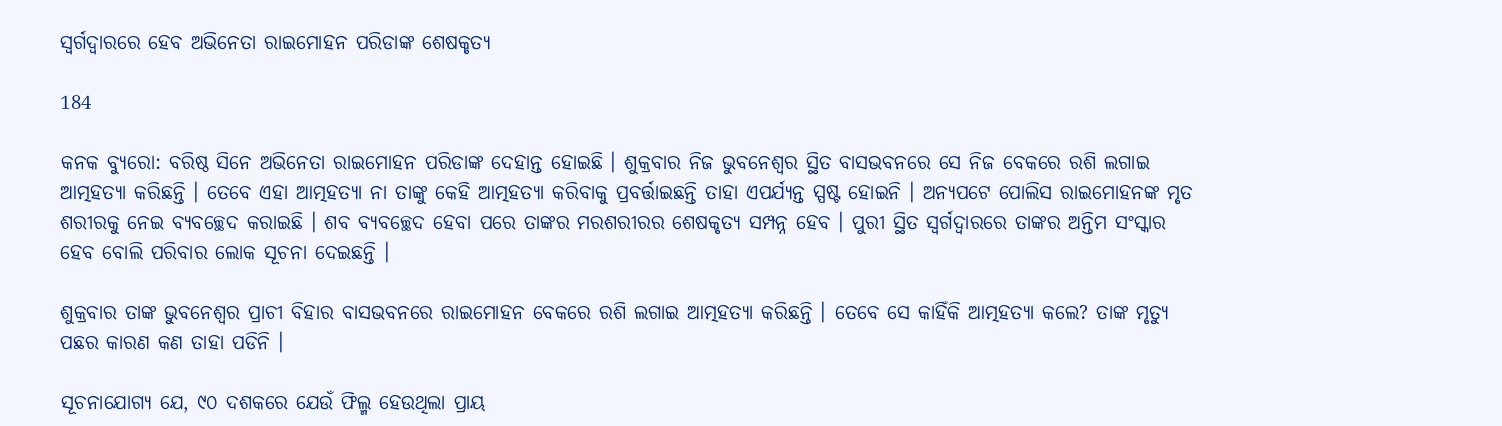ସ୍ୱର୍ଗଦ୍ୱାରରେ ହେବ ଅଭିନେତା ରାଇମୋହନ ପରିଡାଙ୍କ ଶେଷକୃତ୍ୟ

184

କନକ ବ୍ୟୁରୋ: ବରିଷ୍ଠ ସିନେ ଅଭିନେତା ରାଇମୋହନ ପରିଡାଙ୍କ ଦେହାନ୍ତ ହୋଇଛି । ଶୁକ୍ରବାର ନିଜ ଭୁବନେଶ୍ୱର ସ୍ଥିତ ବାସଭବନରେ ସେ ନିଜ ବେକରେ ରଶି ଲଗାଇ ଆତ୍ମହତ୍ୟା କରିଛନ୍ତି । ତେବେ ଏହା ଆତ୍ମହତ୍ୟା ନା ତାଙ୍କୁ କେହି ଆତ୍ମହତ୍ୟା କରିବାକୁ ପ୍ରବର୍ତ୍ତାଇଛନ୍ତି ତାହା ଏପର୍ଯ୍ୟନ୍ତ ସ୍ପଷ୍ଟ ହୋଇନି । ଅନ୍ୟପଟେ ପୋଲିସ ରାଇମୋହନଙ୍କ ମୃତ ଶରୀରକୁ ନେଇ ବ୍ୟବଚ୍ଛେଦ କରାଇଛି । ଶବ ବ୍ୟବଚ୍ଛେଦ ହେବା ପରେ ତାଙ୍କର ମରଶରୀରର ଶେଷକୃତ୍ୟ ସମ୍ପନ୍ନ ହେବ । ପୁରୀ ସ୍ଥିତ ସ୍ୱର୍ଗଦ୍ୱାରରେ ତାଙ୍କର ଅନ୍ତିମ ସଂସ୍କାର ହେବ ବୋଲି ପରିବାର ଲୋକ ସୂଚନା ଦେଇଛନ୍ତି ।

ଶୁକ୍ରବାର ତାଙ୍କ ଭୁବନେଶ୍ୱର ପ୍ରାଚୀ ବିହାର ବାସଭବନରେ ରାଇମୋହନ ବେକରେ ରଶି ଲଗାଇ ଆତ୍ମହତ୍ୟା କରିଛନ୍ତି । ତେବେ ସେ କାହିଁକି ଆତ୍ମହତ୍ୟା କଲେ? ତାଙ୍କ ମୃତ୍ୟୁ ପଛର କାରଣ କଣ ତାହା ପଡିନି ।

ସୂଚନାଯୋଗ୍ୟ ଯେ, ୯୦ ଦଶକରେ ଯେଉଁ ଫିଲ୍ମ ହେଉଥିଲା ପ୍ରାୟ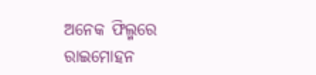ଅନେକ ଫିଲ୍ମରେ ରାଇମୋହନ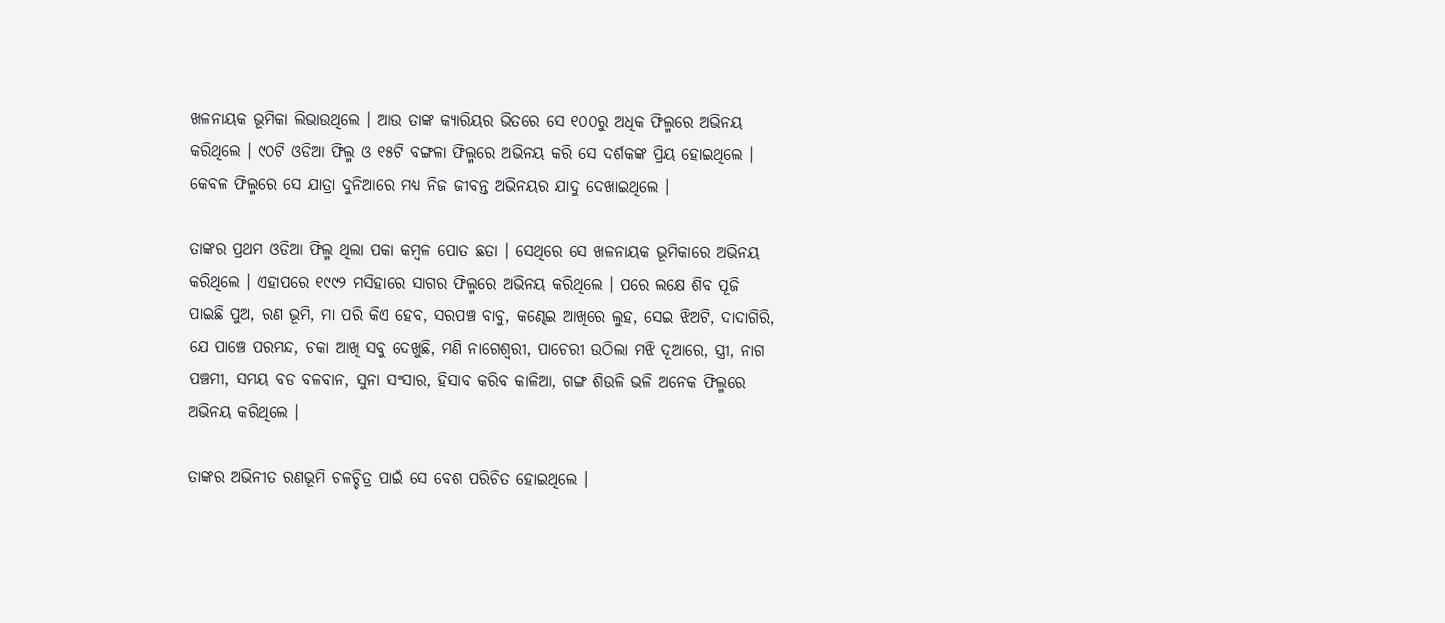ଖଳନାୟକ ଭୂମିକା ଲିଭାଉଥିଲେ । ଆଉ ତାଙ୍କ କ୍ୟାରିୟର ଭିତରେ ସେ ୧୦୦ରୁ ଅଧିକ ଫିଲ୍ମରେ ଅଭିନୟ କରିଥିଲେ । ୯୦ଟି ଓଡିଆ ଫିଲ୍ମ ଓ ୧୫ଟି ବଙ୍ଗଳା ଫିଲ୍ମରେ ଅଭିନୟ କରି ସେ ଦର୍ଶକଙ୍କ ପ୍ରିୟ ହୋଇଥିଲେ । କେବଳ ଫିଲ୍ମରେ ସେ ଯାତ୍ରା ଦୁନିଆରେ ମଧ୍ୟ ନିଜ ଜୀବନ୍ତ ଅଭିନୟର ଯାଦୁ ଦେଖାଇଥିଲେ ।

ତାଙ୍କର ପ୍ରଥମ ଓଡିଆ ଫିଲ୍ମ ଥିଲା ପକା କମ୍ବଳ ପୋତ ଛତା । ସେଥିରେ ସେ ଖଳନାୟକ ଭୂମିକାରେ ଅଭିନୟ କରିଥିଲେ । ଏହାପରେ ୧୯୯୨ ମସିହାରେ ସାଗର ଫିଲ୍ମରେ ଅଭିନୟ କରିଥିଲେ । ପରେ ଲକ୍ଷେ ଶିବ ପୂଜି ପାଇଛି ପୁଅ, ରଣ ଭୂମି, ମା ପରି କିଏ ହେବ, ସରପଞ୍ଚ ବାବୁ, କଣ୍ଢେଇ ଆଖିରେ ଲୁହ, ସେଇ ଝିଅଟି, ଦାଦାଗିରି, ଯେ ପାଞ୍ଚେ ପରମନ୍ଦ, ଚକା ଆଖି ସବୁ ଦେଖୁଛି, ମଣି ନାଗେଶ୍ୱରୀ, ପାଚେରୀ ଉଠିଲା ମଝି ଦୂଆରେ, ସ୍ତ୍ରୀ, ନାଗ ପଞ୍ଚମୀ, ସମୟ ବଡ ବଳବାନ, ସୁନା ସଂସାର, ହିସାବ କରିବ କାଳିଆ, ଗଙ୍ଗ ଶିଉଳି ଭଳି ଅନେକ ଫିଲ୍ମରେ ଅଭିନୟ କରିଥିଲେ ।

ତାଙ୍କର ଅଭିନୀତ ରଣଭୂମି ଚଳଚ୍ଚିତ୍ର ପାଇଁ ସେ ବେଶ ପରିଚିତ ହୋଇଥିଲେ ।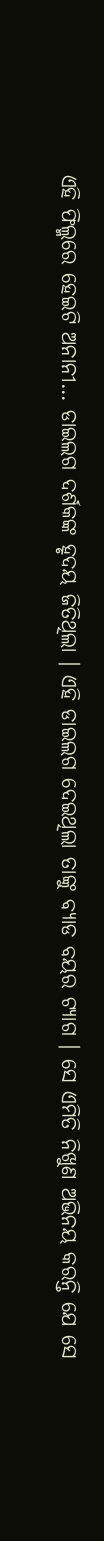ଏହି ଫିଲ୍ମରେ ହେଇଟି ଅନାନୀ… ଡାଇଲଗ ଦର୍ଶକଙ୍କ ହୃଦୟ ଜିତିଥିଲା । ଏହି ଡାଇଲଗ ଦେଇଥିଲା ତାଙ୍କୁ ବ୍ୟାଡ ବୟର ଟ୍ୟାଗ । ସେ ଏମିତି ନିଖୁଣ ଅଭିନୟ କରନ୍ତି ଯେ ସେ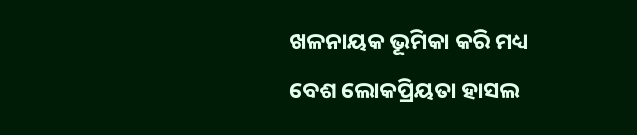ଖଳନାୟକ ଭୂମିକା କରି ମଧ୍ୟ ବେଶ ଲୋକପ୍ରିୟତା ହାସଲ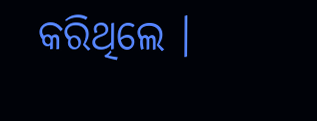କରିଥିଲେ ।